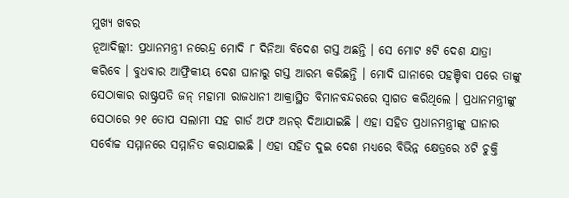ମୁଖ୍ୟ ଖବର
ନୂଆଦିଲ୍ଲୀ: ପ୍ରଧାନମନ୍ତ୍ରୀ ନରେନ୍ଦ୍ର ମୋଦି ୮ ଦିନିଆ ବିଦେଶ ଗସ୍ତ ଅଛନ୍ତି । ସେ ମୋଟ ୫ଟି ଦେଶ ଯାତ୍ରା କରିବେ । ବୁଧବାର ଆଫ୍ରିକୀୟ ଦେଶ ଘାନାରୁ ଗସ୍ତ ଆରମ୍ଭ କରିଛନ୍ତି । ମୋଦି ଘାନାରେ ପହଞ୍ଚିବା ପରେ ତାଙ୍କୁ ସେଠାକାର ରାଷ୍ଟ୍ରପତି ଜନ୍ ମହାମା ରାଜଧାନୀ ଆକ୍ରାସ୍ଥିତ ବିମାନବନ୍ଦରରେ ସ୍ୱାଗତ କରିଥିଲେ । ପ୍ରଧାନମନ୍ତ୍ରୀଙ୍କୁ ସେଠାରେ ୨୧ ତୋପ ସଲାମୀ ସହ ଗାର୍ଡ ଅଫ ଅନର୍ ଦିଆଯାଇଛି । ଏହା ସହିତ ପ୍ରଧାନମନ୍ତ୍ରୀଙ୍କୁ ଘାନାର ସର୍ବୋଚ୍ଚ ସମ୍ମାନରେ ସମ୍ମାନିତ କରାଯାଇଛି । ଏହା ସହିତ ଦୁଇ ଦେଶ ମଧ୍ୟରେ ବିଭିନ୍ନ କ୍ଷେତ୍ରରେ ୪ଟି ଚୁକ୍ତି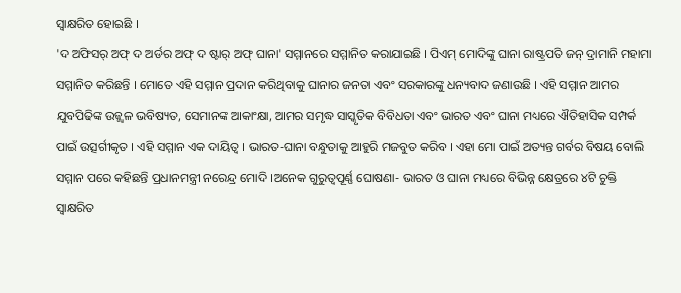ସ୍ୱାକ୍ଷରିତ ହୋଇଛି ।
'ଦ ଅଫିସର୍ ଅଫ୍ ଦ ଅର୍ଡର ଅଫ୍ ଦ ଷ୍ଟାର୍ ଅଫ୍ ଘାନା' ସମ୍ମାନରେ ସମ୍ମାନିତ କରାଯାଇଛି । ପିଏମ୍ ମୋଦିଙ୍କୁ ଘାନା ରାଷ୍ଟ୍ରପତି ଜନ୍ ଦ୍ରାମାନି ମହାମା ସମ୍ମାନିତ କରିଛନ୍ତି । ମୋତେ ଏହି ସମ୍ମାନ ପ୍ରଦାନ କରିଥିବାକୁ ଘାନାର ଜନତା ଏବଂ ସରକାରଙ୍କୁ ଧନ୍ୟବାଦ ଜଣାଉଛି । ଏହି ସମ୍ମାନ ଆମର ଯୁବପିଢିଙ୍କ ଉଜ୍ଜ୍ୱଳ ଭବିଷ୍ୟତ, ସେମାନଙ୍କ ଆକାଂକ୍ଷା, ଆମର ସମୃଦ୍ଧ ସାସ୍କୃତିକ ବିବିଧତା ଏବଂ ଭାରତ ଏବଂ ଘାନା ମଧ୍ୟରେ ଐତିହାସିକ ସମ୍ପର୍କ ପାଇଁ ଉତ୍ସର୍ଗୀକୃତ । ଏହି ସମ୍ମାନ ଏକ ଦାୟିତ୍ୱ । ଭାରତ-ଘାନା ବନ୍ଧୁତାକୁ ଆହୁରି ମଜବୁତ କରିବ । ଏହା ମୋ ପାଇଁ ଅତ୍ୟନ୍ତ ଗର୍ବର ବିଷୟ ବୋଲି ସମ୍ମାନ ପରେ କହିଛନ୍ତି ପ୍ରଧାନମନ୍ତ୍ରୀ ନରେନ୍ଦ୍ର ମୋଦି ।ଅନେକ ଗୁରୁତ୍ୱପୂର୍ଣ୍ଣ ଘୋଷଣା- ଭାରତ ଓ ଘାନା ମଧ୍ୟରେ ବିଭିନ୍ନ କ୍ଷେତ୍ରରେ ୪ଟି ଚୁକ୍ତି ସ୍ୱାକ୍ଷରିତ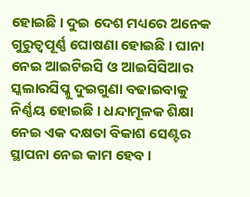ହୋଇଛି । ଦୁଇ ଦେଶ ମଧ୍ୟରେ ଅନେକ ଗୁରୁତ୍ୱପୂର୍ଣ୍ଣ ଘୋଷଣା ହୋଇଛି । ଘାନା ନେଇ ଆଇଟିଇସି ଓ ଆଇସିସିଆର ସ୍କଲାରସିପ୍କୁ ଦୁଇଗୁଣା ବଢାଇବାକୁ ନିର୍ଣ୍ଣୟ ହୋଇଛି । ଧନ୍ଦାମୂଳକ ଶିକ୍ଷା ନେଇ ଏକ ଦକ୍ଷତା ବିକାଶ ସେଣ୍ଟର ସ୍ଥାପନା ନେଇ କାମ ହେବ ।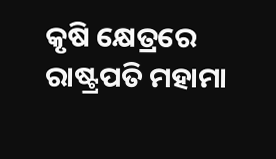କୃଷି କ୍ଷେତ୍ରରେ ରାଷ୍ଟ୍ରପତି ମହାମା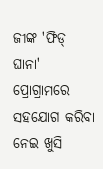ଜୀଙ୍କ 'ଫିଡ୍ ଘାନା' ପ୍ରୋଗ୍ରାମରେ ସହଯୋଗ କରିବା ନେଇ ଖୁସି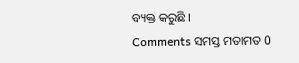ବ୍ୟକ୍ତ କରୁଛି ।
Comments ସମସ୍ତ ମତାମତ 0